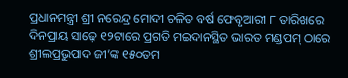ପ୍ରଧାନମନ୍ତ୍ରୀ ଶ୍ରୀ ନରେନ୍ଦ୍ର ମୋଦୀ ଚଳିତ ବର୍ଷ ଫେବୃଆରୀ ୮ ତାରିଖରେ ଦିନପ୍ରାୟ ସାଢ଼େ ୧୨ଟାରେ ପ୍ରଗତି ମଇଦାନସ୍ଥିତ ଭାରତ ମଣ୍ଡପମ୍ ଠାରେ ଶ୍ରୀଲପ୍ରଭୁପାଦ ଜୀ’ଙ୍କ ୧୫୦ତମ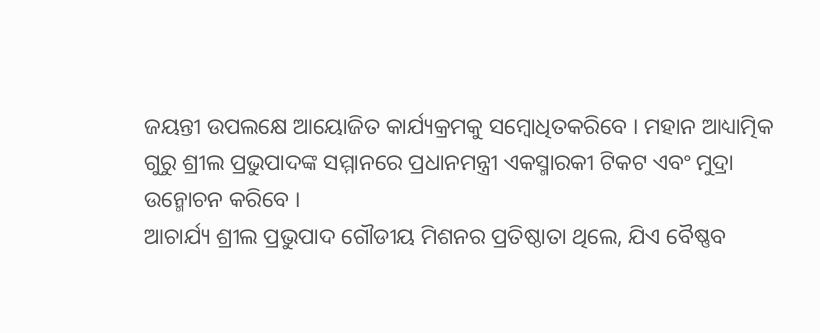ଜୟନ୍ତୀ ଉପଲକ୍ଷେ ଆୟୋଜିତ କାର୍ଯ୍ୟକ୍ରମକୁ ସମ୍ବୋଧିତକରିବେ । ମହାନ ଆଧ୍ୟାତ୍ମିକ ଗୁରୁ ଶ୍ରୀଲ ପ୍ରଭୁପାଦଙ୍କ ସମ୍ମାନରେ ପ୍ରଧାନମନ୍ତ୍ରୀ ଏକସ୍ମାରକୀ ଟିକଟ ଏବଂ ମୁଦ୍ରା ଉନ୍ମୋଚନ କରିବେ ।
ଆଚାର୍ଯ୍ୟ ଶ୍ରୀଲ ପ୍ରଭୁପାଦ ଗୌଡୀୟ ମିଶନର ପ୍ରତିଷ୍ଠାତା ଥିଲେ, ଯିଏ ବୈଷ୍ଣବ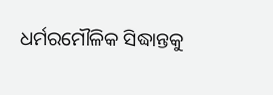ଧର୍ମରମୌଳିକ ସିଦ୍ଧାନ୍ତକୁ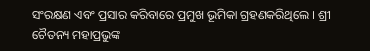ସଂରକ୍ଷଣ ଏବଂ ପ୍ରସାର କରିବାରେ ପ୍ରମୁଖ ଭୂମିକା ଗ୍ରହଣକରିଥିଲେ । ଶ୍ରୀ ଚୈତନ୍ୟ ମହାପ୍ରଭୁଙ୍କ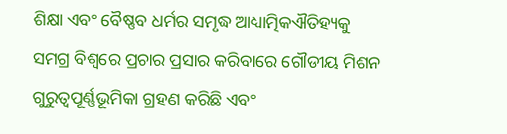ଶିକ୍ଷା ଏବଂ ବୈଷ୍ଣବ ଧର୍ମର ସମୃଦ୍ଧ ଆଧ୍ୟାତ୍ମିକଐତିହ୍ୟକୁ ସମଗ୍ର ବିଶ୍ୱରେ ପ୍ରଚାର ପ୍ରସାର କରିବାରେ ଗୌଡୀୟ ମିଶନ ଗୁରୁତ୍ୱପୂର୍ଣ୍ଣଭୂମିକା ଗ୍ରହଣ କରିଛି ଏବଂ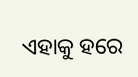ଏହାକୁ ହରେ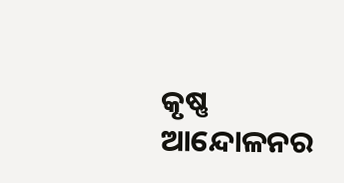କୃଷ୍ଣ ଆନ୍ଦୋଳନର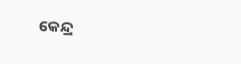କେନ୍ଦ୍ର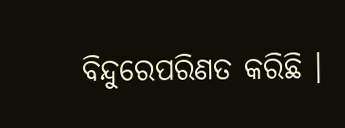ବିନ୍ଦୁରେପରିଣତ କରିଛି ।